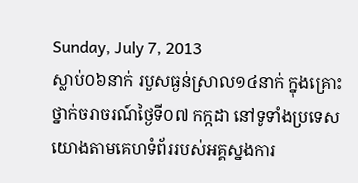Sunday, July 7, 2013
ស្លាប់០៦នាក់ របួសធ្ងន់ស្រាល១៤នាក់ ក្នុងគ្រោះថ្នាក់ចរាចរណ៍ថ្ងៃទី០៧ កក្កដា នៅទូទាំងប្រទេស
យោងតាមគេហទំព័ររបស់អគ្គស្នងការ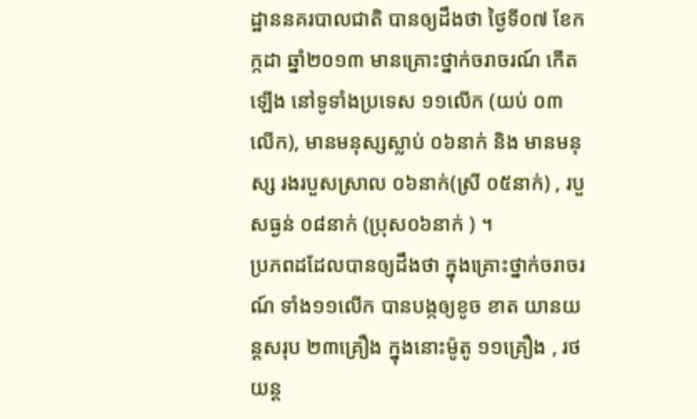ដ្ឋាននគរបាលជាតិ បានឲ្យដឹងថា ថ្ងៃទី០៧ ខែកក្កដា ឆ្នាំ២០១៣ មានគ្រោះថ្នាក់ចរាចរណ៍ កើតឡើង នៅទូទាំងប្រទេស ១១លើក (យប់ ០៣ លើក), មានមនុស្សស្លាប់ ០៦នាក់ និង មានមនុស្ស រងរបួសស្រាល ០៦នាក់(ស្រី ០៥នាក់) , របួសធ្ងន់ ០៨នាក់ (ប្រុស០៦នាក់ ) ។
ប្រភពដដែលបានឲ្យដឹងថា ក្នុងគ្រោះថ្នាក់ចរាចរណ៍ ទាំង១១លើក បានបង្កឲ្យខូច ខាត យានយន្តសរុប ២៣គ្រឿង ក្នុងនោះម៉ូតូ ១១គ្រឿង , រថយន្ត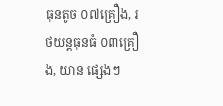ធុនតូច ០៧គ្រឿង, រថយន្តធុនធំ ០៣គ្រឿង, យាន ផ្សេងៗ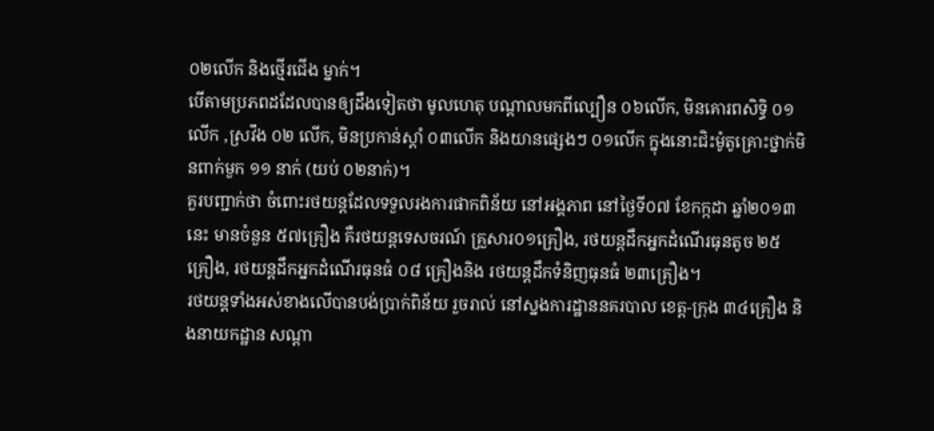០២លើក និងថ្មើរជើង ម្នាក់។
បើតាមប្រភពដដែលបានឲ្យដឹងទៀតថា មូលហេតុ បណ្តាលមកពីល្បឿន ០៦លើក, មិនគោរពសិទ្ធិ ០១លើក ,ស្រវឹង ០២ លើក, មិនប្រកាន់ស្តាំ ០៣លើក និងយានផ្សេងៗ ០១លើក ក្នុងនោះជិះម៉ូតូគ្រោះថ្នាក់មិនពាក់មួក ១១ នាក់ (យប់ ០២នាក់)។
គួរបញ្ជាក់ថា ចំពោះរថយន្តដែលទទួលរងការផាកពិន័យ នៅអង្គភាព នៅថ្ងៃទី០៧ ខែកក្កដា ឆ្នាំ២០១៣នេះ មានចំនួន ៥៧គ្រឿង គឺរថយន្តទេសចរណ៍ គ្រួសារ០១គ្រឿង, រថយន្តដឹកអ្នកដំណើរធុនតូច ២៥គ្រឿង, រថយន្តដឹកអ្នកដំណើរធុនធំ ០៨ គ្រឿងនិង រថយន្តដឹកទំនិញធុនធំ ២៣គ្រឿង។
រថយន្តទាំងអស់ខាងលើបានបង់ប្រាក់ពិន័យ រួចរាល់ នៅស្នងការដ្ឋាននគរបាល ខេត្ត-ក្រុង ៣៤គ្រឿង និងនាយកដ្ឋាន សណ្តា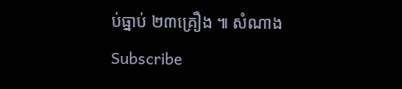ប់ធ្នាប់ ២៣គ្រឿង ៕ សំណាង
Subscribe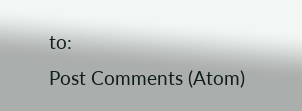to:
Post Comments (Atom)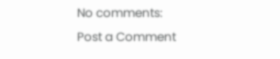No comments:
Post a Comment